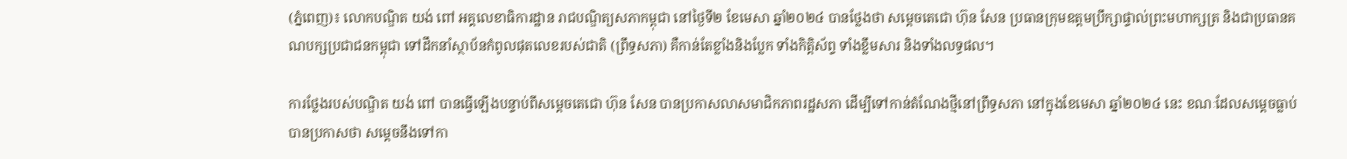(ភ្នំពេញ)៖ លោកបណ្ឌិត យង់ ពៅ អគ្គលេខាធិការដ្ឋាន រាជបណ្ឌិត្យសភាកម្ពុជា នៅថ្ងៃទី២ ខែមេសា ឆ្នាំ២០២៤ បានថ្លែងថា សម្តេចតេជោ ហ៊ុន សែន ប្រធានក្រុមឧត្តមប្រឹក្សាផ្ទាល់ព្រះមហាក្សត្រ និងជាប្រធានគណបក្សប្រជាជនកម្ពុជា ទៅដឹកនាំស្ថាប័នកំពូលផុតលេខរបស់ជាតិ (ព្រឹទ្ធសភា) គឺកាន់តែខ្លាំងនិងប្លែក ទាំងកិត្តិស័ព្ទ ទាំងខ្លឹមសារ និងទាំងលទ្ធផល។

ការថ្លែងរបស់បណ្ឌិត យង់ ពៅ បានធ្វើឡើងបន្ទាប់ពីសម្តេចតេជោ ហ៊ុន សែន បានប្រកាសលាសមាជិកភាពរដ្ឋសភា ដើម្បីទៅកាន់តំណែងថ្មីនៅព្រឹទ្ធសភា នៅក្នុងខែមេសា ឆ្នាំ២០២៤ នេះ ខណៈដែលសម្តេចធ្លាប់បានប្រកាសថា សម្តេចនឹងទៅកា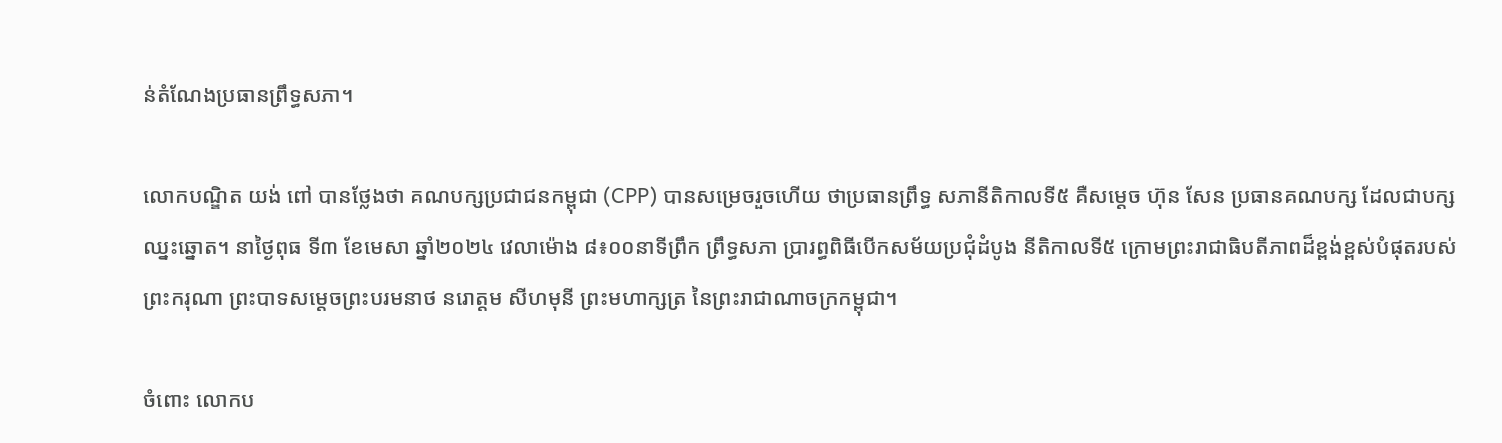ន់តំណែងប្រធានព្រឹទ្ធសភា។

លោកបណ្ឌិត យង់ ពៅ បានថ្លែងថា គណបក្សប្រជាជនកម្ពុជា (CPP) បានសម្រេចរួចហើយ ថាប្រធានព្រឹទ្ធ សភានីតិកាលទី៥ គឺសម្តេច ហ៊ុន សែន ប្រធានគណបក្ស ដែលជាបក្សឈ្នះឆ្នោត។ នាថ្ងៃពុធ ទី៣ ខែមេសា ឆ្នាំ២០២៤ វេលាម៉ោង ៨៖០០នាទីព្រឹក ព្រឹទ្ធសភា ប្រារព្ធពិធីបើកសម័យប្រជុំដំបូង នីតិកាលទី៥ ក្រោមព្រះរាជាធិបតីភាពដ៏ខ្ពង់ខ្ពស់បំផុតរបស់ព្រះករុណា ព្រះបាទសម្តេចព្រះបរមនាថ នរោត្តម សីហមុនី ព្រះមហាក្សត្រ នៃព្រះរាជាណាចក្រកម្ពុជា។

ចំពោះ លោកប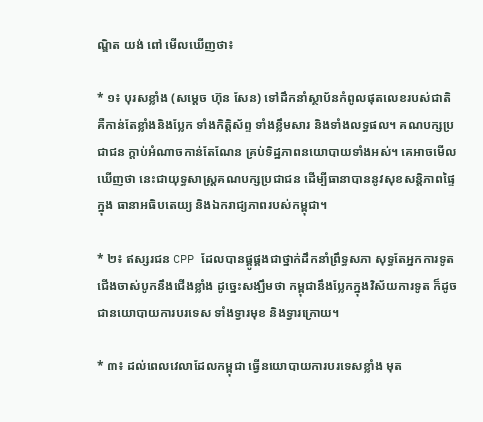ណ្ឌិត យង់ ពៅ មើលឃើញថា៖

* ១៖ បុរសខ្លាំង (សម្តេច ហ៊ុន សែន) ទៅដឹកនាំស្ថាប័នកំពូលផុតលេខរបស់ជាតិ គឺកាន់តែខ្លាំងនិងប្លែក ទាំងកិត្តិស័ព្ទ ទាំងខ្លឹមសារ និងទាំងលទ្ធផល។ គណបក្សប្រជាជន ក្ដាប់អំណាចកាន់តែណែន គ្រប់ទិដ្ឋភាពនយោបាយទាំងអស់។ គេអាចមើលឃើញថា នេះជាយុទ្ធសាស្រ្តគណបក្សប្រជាជន ដើម្បីធានាបាននូវសុខសន្តិភាពផ្ទៃក្នុង ធានាអធិបតេយ្យ និងឯករាជ្យភាពរបស់កម្ពុជា។

* ២៖ ឥស្សរជន CPP ដែលបានផ្គូផ្គងជាថ្នាក់ដឹកនាំព្រឹទ្ធសភា សុទ្ធតែអ្នកការទូតជើងចាស់បូកនឹងជើងខ្លាំង ដូច្នេះសង្ឃឹមថា កម្ពុជានឹងប្លែកក្នុងវិស័យការទូត ក៏ដូចជានយោបាយការបរទេស ទាំងទ្វារមុខ និងទ្វារក្រោយ។

* ៣៖ ដល់ពេលវេលាដែលកម្ពុជា ធ្វើនយោបាយការបរទេសខ្លាំង មុត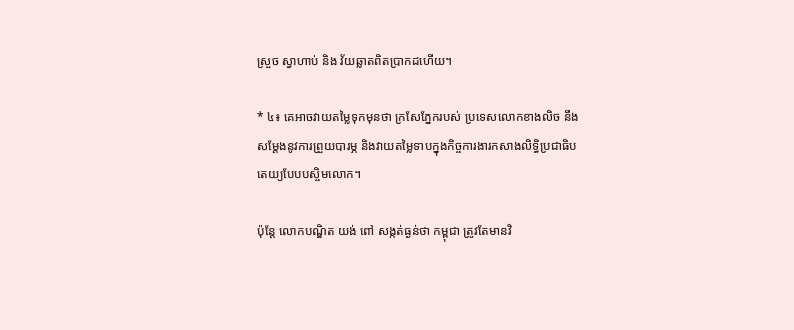ស្រួច ស្វាហាប់ និង វ័យឆ្លាតពិតប្រាកដហើយ។

* ៤៖ គេអាចវាយតម្លៃទុកមុនថា ក្រសែភ្នែករបស់ ប្រទេសលោកខាងលិច នឹងសម្តែងនូវការព្រួយបារម្ភ និងវាយតម្លៃទាបក្នុងកិច្ចការងារកសាងលិទ្ធិប្រជាធិបតេយ្យបែបបស្ចិមលោក។

ប៉ុន្តែ លោកបណ្ឌិត យង់ ពៅ សង្កត់ធ្ងន់ថា កម្ពុជា ត្រូវតែមានវិ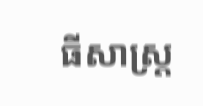ធីសាស្ត្រ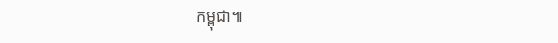កម្ពុជា៕